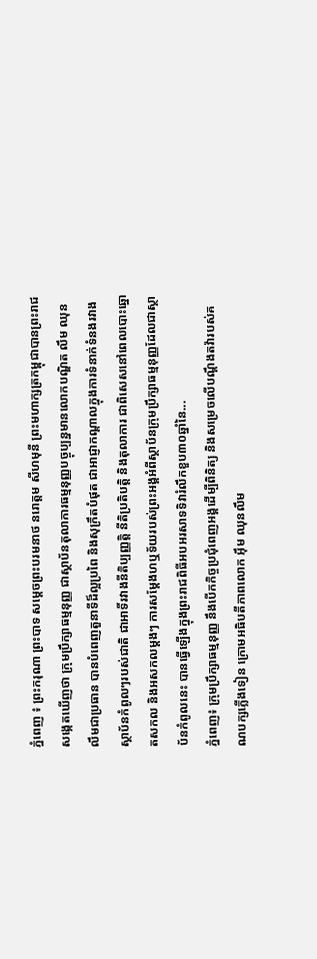ភ្នំពេញ ៖ ព្រះករុណា ព្រះបាទ សម្តេចព្រះបរមនាថ នរោត្តម សីហមុនី ព្រះមហាក្សត្រកម្ពុជាបានព្រះរាជសង្កេតឃើញថា ក្រុមប្រឹក្សាធម្មនុញ្ញ ជាស្ថាប័នតុលាការធម្មនុញ្ញបច្ចុប្បន្នមានលោកបណ្ឌិត លឹម ឈុនលឹមជាប្រធាន បានបំពេញតួនាទីដ៏ល្អប្រពៃ និងសុក្រឹតបំផុត ជាអាជ្ញាកណ្ដាលក្នុងការទំនាក់ទំនងរវាងស្ថាប័នកំពូលៗរបស់ជាតិ ជាអាទិ៍រវាងនីតិប្បញ្ញត្តិ នីតិប្រតិបត្តិ និងតុលាការ ជាពិសេសនៅពេលបោះឆ្នោតសកល និងអសកលម្តងៗ ការសម្តែងហឬទ័យរបស់ព្រះអង្គអំពីស្ថាប័នក្រុមប្រឹក្សាធម្មនុញ្ញដែលជាស្ថាប័នកំពូលនេះ បានធ្វើឡើងក្នុងព្រះរាជពិធីអបអរសាទទិវារំលឹកខួប៣០ឆ្នាំនៃ...
ភ្នំពេញ៖ ក្រុមប្រឹក្សាធម្មនុញ្ញ នឹងបើកកិច្ចប្រជុំពេញអង្គដើម្បីពិនិត្យ និងសម្រេចលើបណ្តឹងតវ៉ារបស់គណបក្សភ្លើងទៀន ក្រោមអធិបតីភាពលោក អ៊ឹម ឈុនលឹម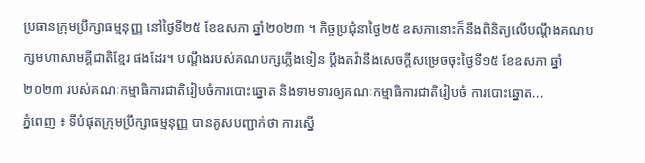ប្រធានក្រុមប្រឹក្សាធម្មនុញ្ញ នៅថ្ងៃទី២៥ ខែឧសភា ឆ្នាំ២០២៣ ។ កិច្ចប្រជុំនាថ្ងៃ២៥ ឧសភានោះក៏នឹងពិនិត្យលើបណ្តឹងគណបក្សមហាសាមគ្គីជាតិខ្មែរ ផងដែរ។ បណ្ដឹងរបស់គណបក្សភ្លើងទៀន ប្តឹងតវ៉ានឹងសេចក្ដីសម្រេចចុះថ្ងៃទី១៥ ខែឧសភា ឆ្នាំ២០២៣ របស់គណៈកម្មាធិការជាតិរៀបចំការបោះឆ្នោត និងទាមទារឲ្យគណៈកម្មាធិការជាតិរៀបចំ ការបោះឆ្នោត...
ភ្នំពេញ ៖ ទីបំផុតក្រុមប្រឹក្សាធម្មនុញ្ញ បានគូសបញ្ជាក់ថា ការស្នើ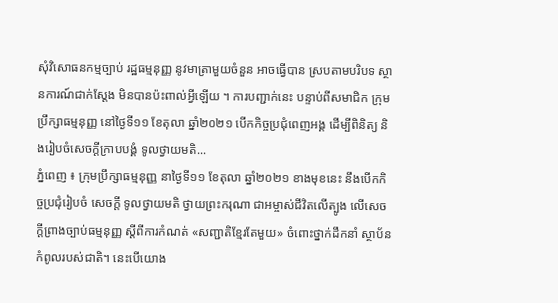សុំវិសោធនកម្មច្បាប់ រដ្ឋធម្មនុញ្ញ នូវមាត្រាមួយចំនួន អាចធ្វើបាន ស្របតាមបរិបទ ស្ថានការណ៍ជាក់ស្តែង មិនបានប៉ះពាល់អ្វីឡើយ ។ ការបញ្ជាក់នេះ បន្ទាប់ពីសមាជិក ក្រុមប្រឹក្សាធម្មនុញ្ញ នៅថ្ងៃទី១១ ខែតុលា ឆ្នាំ២០២១ បើកកិច្ចប្រជុំពេញអង្គ ដើម្បីពិនិត្យ និងរៀបចំសេចក្ដីក្រាបបង្គំ ទូលថ្វាយមតិ...
ភ្នំពេញ ៖ ក្រុមប្រឹក្សាធម្មនុញ្ញ នាថ្ងៃទី១១ ខែតុលា ឆ្នាំ២០២១ ខាងមុខនេះ នឹងបើកកិច្ចប្រជុំរៀបចំ សេចក្តី ទូលថ្វាយមតិ ថ្វាយព្រះករុណា ជាអម្ចាស់ជីវិតលើត្បូង លើសេចក្តីព្រាងច្បាប់ធម្មនុញ្ញ ស្តីពីការកំណត់ «សញ្ជាតិខ្មែរតែមួយ» ចំពោះថ្នាក់ដឹកនាំ ស្ថាប័នកំពូលរបស់ជាតិ។ នេះបើយោង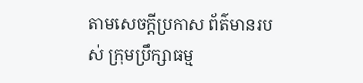តាមសេចក្ដីប្រកាស ព័ត៌មានរបស់ ក្រុមប្រឹក្សាធម្ម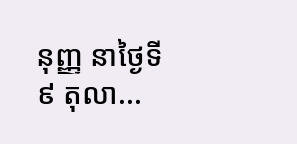នុញ្ញ នាថ្ងៃទី៩ តុលា...